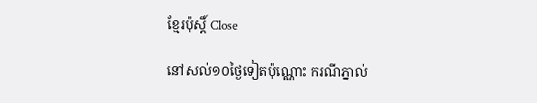ខ្មែរប៉ុស្ដិ៍ Close

នៅសល់១០ថ្ងៃទៀតប៉ុណ្ណោះ ករណីភ្នាល់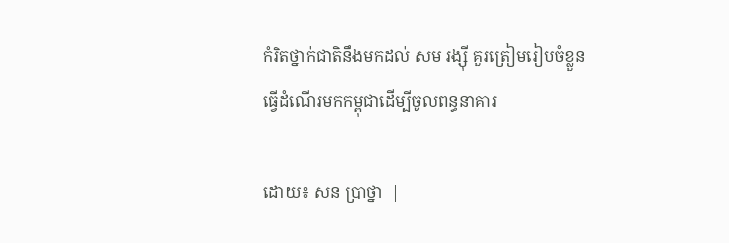កំរិតថ្នាក់ជាតិនឹងមកដល់ សម រង្ស៊ី គួរត្រៀមរៀបចំខ្លួនធ្វើដំណើរមកកម្ពុជាដើម្បីចូលពន្ធនាគារ

ដោយ៖ សន ប្រាថ្នា  |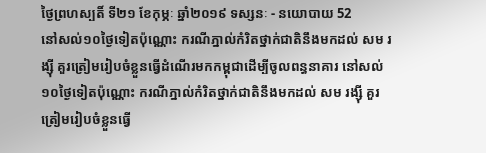ថ្ងៃព្រហស្បតិ៍ ទី២១ ខែកុម្ភៈ ឆ្នាំ២០១៩ ទស្សនៈ - នយោបាយ 52
នៅសល់១០ថ្ងៃទៀតប៉ុណ្ណោះ ករណីភ្នាល់កំរិតថ្នាក់ជាតិនឹងមកដល់ សម រង្ស៊ី គួរត្រៀមរៀបចំខ្លួនធ្វើដំណើរមកកម្ពុជាដើម្បីចូលពន្ធនាគារ នៅសល់១០ថ្ងៃទៀតប៉ុណ្ណោះ ករណីភ្នាល់កំរិតថ្នាក់ជាតិនឹងមកដល់ សម រង្ស៊ី គួរត្រៀមរៀបចំខ្លួនធ្វើ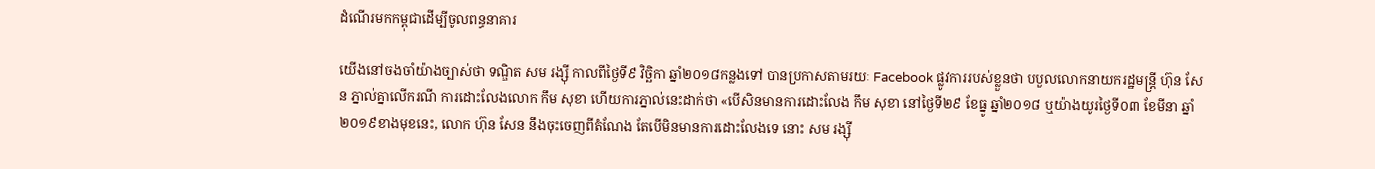ដំណើរមកកម្ពុជាដើម្បីចូលពន្ធនាគារ

យើងនៅចងចាំយ៉ាងច្បាស់ថា ទណ្ឌិត សម រង្ស៊ី កាលពីថ្ងៃទី៩ វិច្ឆិកា ឆ្នាំ២០១៨កន្លងទៅ បានប្រកាសតាមរយៈ Facebook ផ្លូវការរបស់ខ្លួនថា បបួលលោកនាយករដ្ឋមន្ត្រី ហ៊ុន សែន ភ្នាល់គ្នាលើករណី ការដោះលែងលោក កឹម សុខា ហើយការភ្នាល់នេះដាក់ថា «បើសិនមានការដោះលែង កឹម សុខា នៅថ្ងៃទី២៩ ខែធ្នូ ឆ្នាំ២០១៨ ឬយ៉ាងយូរថ្ងៃទី០៣ ខែមីនា ឆ្នាំ២០១៩ខាងមុខនេះ, លោក ហ៊ុន សែន នឹងចុះចេញពីតំណែង តែបើមិនមានការដោះលែងទេ នោះ សម រង្ស៊ី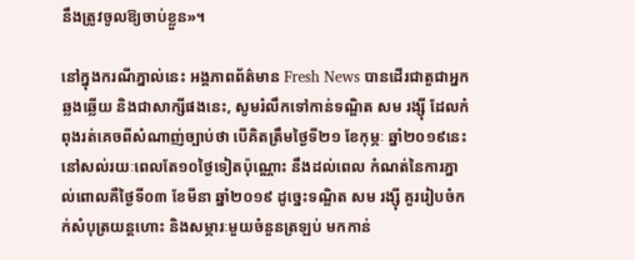នឹងត្រូវចូលឱ្យចាប់ខ្លួន»។

នៅក្នុងករណីភ្នាល់នេះ អង្គភាពព័ត៌មាន Fresh News បានដើរជាតួជាអ្នក ឆ្លងឆ្លើយ និងជាសាក្សីផងនេះ, សូមរំលឹកទៅកាន់ទណ្ឌិត សម រង្ស៊ី ដែលកំពុងរត់គេចពីសំណាញ់ច្បាប់ថា បើគិតត្រឹមថ្ងៃទី២១ ខែកុម្ភៈ ឆ្នាំ២០១៩នេះ នៅសល់រយៈពេលតែ១០ថ្ងៃទៀតប៉ុណ្ណោះ នឹងដល់ពេល កំណត់នៃការភ្នាល់ពោលគឺថ្ងៃទី០៣ ខែមីនា ឆ្នាំ២០១៩ ដូច្នេះទណ្ឌិត សម រង្ស៊ី គួររៀបចំកក់សំបុត្រយន្តហោះ និងសម្ភារៈមួយចំនួនត្រឡប់ មកកាន់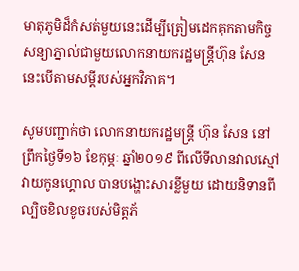មាតុភូមិដ៏កំសត់មួយនេះដើម្បីត្រៀមដេកគុកតាមកិច្ចសន្យាភ្នាល់ជាមួយលោកនាយករដ្ឋមន្រ្តីហ៊ុន សែន នេះបើតាមសម្តីរបស់អ្នកវិភាគ។

សូមបញ្ជាក់ថា លោកនាយករដ្ឋមន្រ្តី ហ៊ុន សែន នៅព្រឹកថ្ងៃទី១៦ ខែកុម្ភៈ ឆ្នាំ២០១៩ ពីលើទីលានវាលស្មៅវាយកូនហ្គោល បានបង្ហោះសារខ្លីមួយ ដោយនិទានពីល្បិចខិលខូចរបស់មិត្តភ័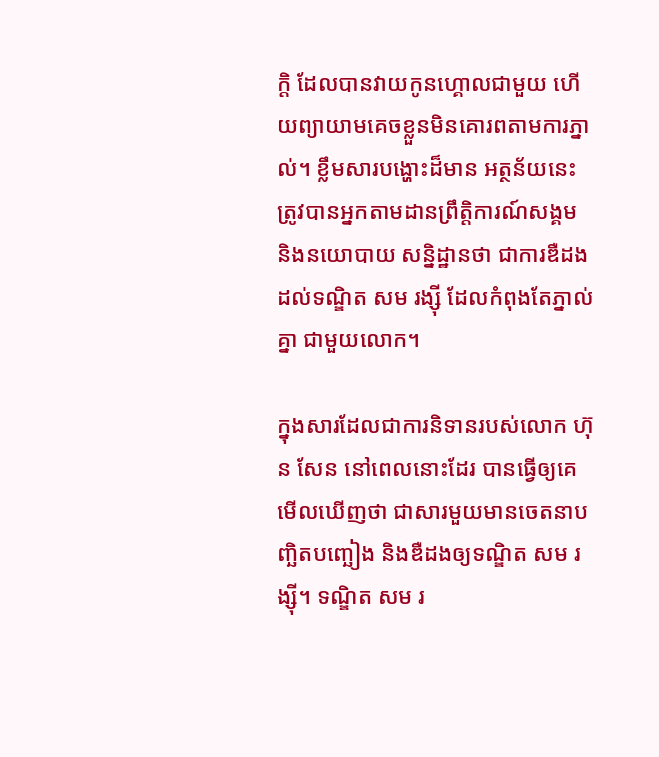ក្តិ ដែលបានវាយកូនហ្គោលជាមួយ ហើយព្យាយាមគេចខ្លួនមិនគោរពតាមការភ្នាល់។ ខ្លឹមសារបង្ហោះដ៏មាន អត្ថន័យនេះ ត្រូវបានអ្នកតាមដានព្រឹត្តិការណ៍សង្គម និងនយោបាយ សន្និដ្ឋានថា ជាការឌឺដងដល់ទណ្ឌិត សម រង្ស៊ី ដែលកំពុងតែភ្នាល់គ្នា ជាមួយលោក។

ក្នុងសារដែលជាការនិទានរបស់លោក ហ៊ុន សែន នៅពេលនោះដែរ បានធ្វើឲ្យគេមើលឃើញថា ជាសារមួយមានចេតនាបញ្ឆិតបញ្ឆៀង និងឌឺដងឲ្យទណ្ឌិត សម រង្ស៊ី។ ទណ្ឌិត សម រ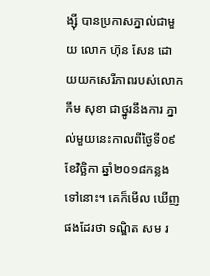ង្ស៊ី បានប្រកាសភ្នាល់ជាមួយ លោក ហ៊ុន សែន ដោយយកសេរីភាពរបស់លោក កឹម សុខា ជាថ្នូរនឹងការ ភ្នាល់មួយនេះកាលពីថ្ងៃទី០៩ ខែវិច្ឆិកា ឆ្នាំ២០១៨កន្លងទៅនោះ។ គេក៏មើល ឃើញផងដែរថា ទណ្ឌិត សម រ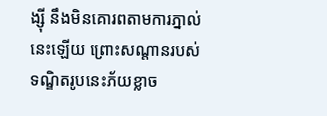ង្ស៊ី នឹងមិនគោរពតាមការភ្នាល់នេះឡើយ ព្រោះសណ្តានរបស់ទណ្ឌិតរូបនេះភ័យខ្លាច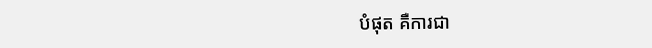បំផុត គឺការជា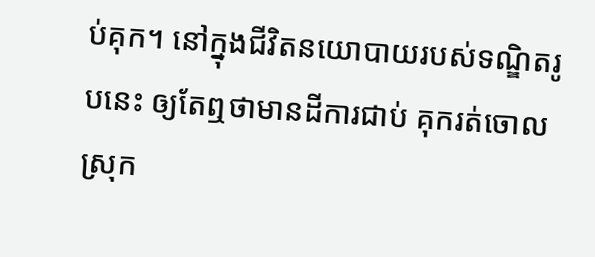ប់គុក។ នៅក្នុងជីវិតនយោបាយរបស់ទណ្ឌិតរូបនេះ ឲ្យតែឮថាមានដីការជាប់ គុករត់ចោលស្រុក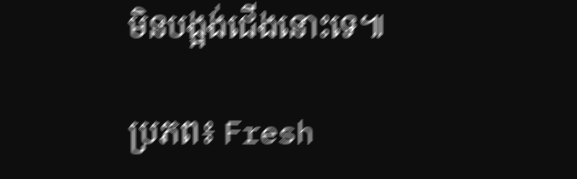មិនបង្អង់ជើងនោះទេ៕

ប្រភព៖ Fresh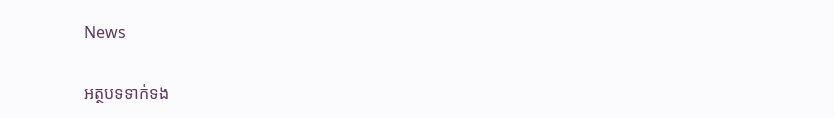News

អត្ថបទទាក់ទង